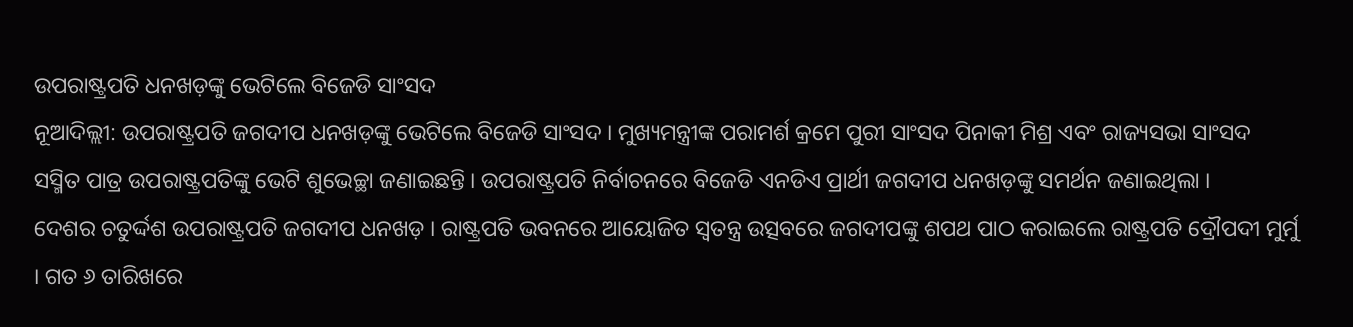ଉପରାଷ୍ଟ୍ରପତି ଧନଖଡ଼ଙ୍କୁ ଭେଟିଲେ ବିଜେଡି ସାଂସଦ
ନୂଆଦିଲ୍ଲୀ: ଉପରାଷ୍ଟ୍ରପତି ଜଗଦୀପ ଧନଖଡ଼ଙ୍କୁ ଭେଟିଲେ ବିଜେଡି ସାଂସଦ । ମୁଖ୍ୟମନ୍ତ୍ରୀଙ୍କ ପରାମର୍ଶ କ୍ରମେ ପୁରୀ ସାଂସଦ ପିନାକୀ ମିଶ୍ର ଏବଂ ରାଜ୍ୟସଭା ସାଂସଦ ସସ୍ମିତ ପାତ୍ର ଉପରାଷ୍ଟ୍ରପତିଙ୍କୁ ଭେଟି ଶୁଭେଚ୍ଛା ଜଣାଇଛନ୍ତି । ଉପରାଷ୍ଟ୍ରପତି ନିର୍ବାଚନରେ ବିଜେଡି ଏନଡିଏ ପ୍ରାର୍ଥୀ ଜଗଦୀପ ଧନଖଡ଼ଙ୍କୁ ସମର୍ଥନ ଜଣାଇଥିଲା ।
ଦେଶର ଚତୁର୍ଦ୍ଦଶ ଉପରାଷ୍ଟ୍ରପତି ଜଗଦୀପ ଧନଖଡ଼ । ରାଷ୍ଟ୍ରପତି ଭବନରେ ଆୟୋଜିତ ସ୍ୱତନ୍ତ୍ର ଉତ୍ସବରେ ଜଗଦୀପଙ୍କୁ ଶପଥ ପାଠ କରାଇଲେ ରାଷ୍ଟ୍ରପତି ଦ୍ରୌପଦୀ ମୁର୍ମୁ । ଗତ ୬ ତାରିଖରେ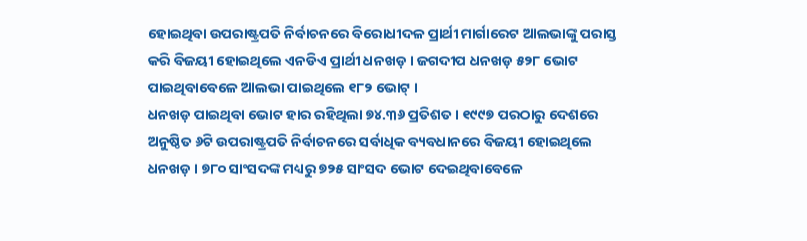ହୋଇଥିବା ଉପରାଷ୍ଟ୍ରପତି ନିର୍ବାଚନରେ ବିରୋଧୀଦଳ ପ୍ରାର୍ଥୀ ମାର୍ଗାରେଟ ଆଲଭାଙ୍କୁ ପରାସ୍ତ କରି ବିଜୟୀ ହୋଇଥିଲେ ଏନଡିଏ ପ୍ରାର୍ଥୀ ଧନଖଡ଼ । ଜଗଦୀପ ଧନଖଡ଼ ୫୨୮ ଭୋଟ ପାଇଥିବାବେଳେ ଆଲଭା ପାଇଥିଲେ ୧୮୨ ଭୋଟ୍ ।
ଧନଖଡ଼ ପାଇଥିବା ଭୋଟ ହାର ରହିଥିଲା ୭୪.୩୬ ପ୍ରତିଶତ । ୧୯୯୭ ପରଠାରୁ ଦେଶରେ ଅନୁଷ୍ଠିତ ୬ଟି ଉପରାଷ୍ଟ୍ରପତି ନିର୍ବାଚନରେ ସର୍ବାଧିକ ବ୍ୟବଧାନରେ ବିଜୟୀ ହୋଇଥିଲେ ଧନଖଡ଼ । ୭୮୦ ସାଂସଦଙ୍କ ମଧ୍ୟରୁ ୭୨୫ ସାଂସଦ ଭୋଟ ଦେଇଥିବାବେଳେ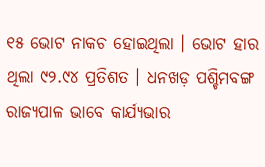୧୫ ଭୋଟ ନାକଚ ହୋଇଥିଲା । ଭୋଟ ହାର ଥିଲା ୯୨.୯୪ ପ୍ରତିଶତ । ଧନଖଡ଼ ପଶ୍ଚିମବଙ୍ଗ ରାଜ୍ୟପାଳ ଭାବେ କାର୍ଯ୍ୟଭାର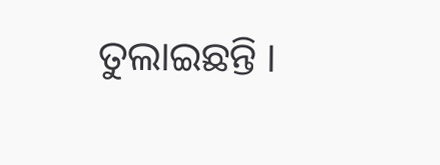ତୁଲାଇଛନ୍ତି ।